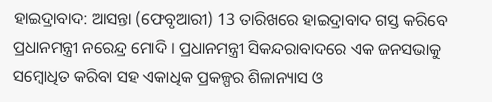ହାଇଦ୍ରାବାଦ: ଆସନ୍ତା (ଫେବୃଆରୀ) 13 ତାରିଖରେ ହାଇଦ୍ରାବାଦ ଗସ୍ତ କରିବେ ପ୍ରଧାନମନ୍ତ୍ରୀ ନରେନ୍ଦ୍ର ମୋଦି । ପ୍ରଧାନମନ୍ତ୍ରୀ ସିକନ୍ଦରାବାଦରେ ଏକ ଜନସଭାକୁ ସମ୍ବୋଧିତ କରିବା ସହ ଏକାଧିକ ପ୍ରକଳ୍ପର ଶିଳାନ୍ୟାସ ଓ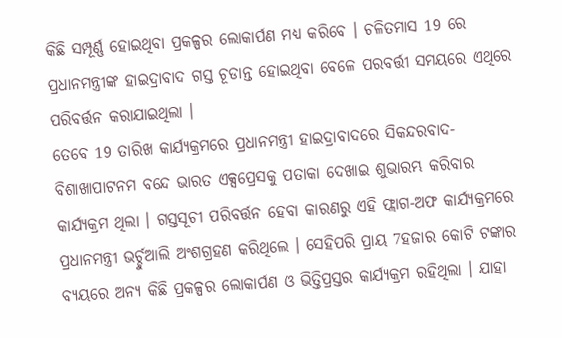କିଛି ସମ୍ପୂର୍ଣ୍ଣ ହୋଇଥିବା ପ୍ରକଳ୍ପର ଲୋକାର୍ପଣ ମଧ୍ୟ କରିବେ । ଚଳିତମାସ 19 ରେ ପ୍ରଧାନମନ୍ତ୍ରୀଙ୍କ ହାଇଦ୍ରାବାଦ ଗସ୍ତ ଚୂଡାନ୍ତ ହୋଇଥିବା ବେଳେ ପରବର୍ତ୍ତୀ ସମୟରେ ଏଥିରେ ପରିବର୍ତ୍ତନ କରାଯାଇଥିଲା ।
ତେବେ 19 ତାରିଖ କାର୍ଯ୍ୟକ୍ରମରେ ପ୍ରଧାନମନ୍ତ୍ରୀ ହାଇଦ୍ରାବାଦରେ ସିକନ୍ଦରବାଦ-ବିଶାଖାପାଟନମ ବନ୍ଦେ ଭାରତ ଏକ୍ସପ୍ରେସକୁ ପତାକା ଦେଖାଇ ଶୁଭାରମ୍ଭ କରିବାର କାର୍ଯ୍ୟକ୍ରମ ଥିଲା । ଗସ୍ତସୂଚୀ ପରିବର୍ତ୍ତନ ହେବା କାରଣରୁ ଏହି ଫ୍ଲାଗ-ଅଫ କାର୍ଯ୍ୟକ୍ରମରେ ପ୍ରଧାନମନ୍ତ୍ରୀ ଭର୍ଚ୍ଚୁଆଲି ଅଂଶଗ୍ରହଣ କରିଥିଲେ । ସେହିପରି ପ୍ରାୟ 7ହଜାର କୋଟି ଟଙ୍କାର ବ୍ୟୟରେ ଅନ୍ୟ କିଛି ପ୍ରକଳ୍ପର ଲୋକାର୍ପଣ ଓ ଭିତ୍ତିପ୍ରସ୍ତର କାର୍ଯ୍ୟକ୍ରମ ରହିଥିଲା । ଯାହା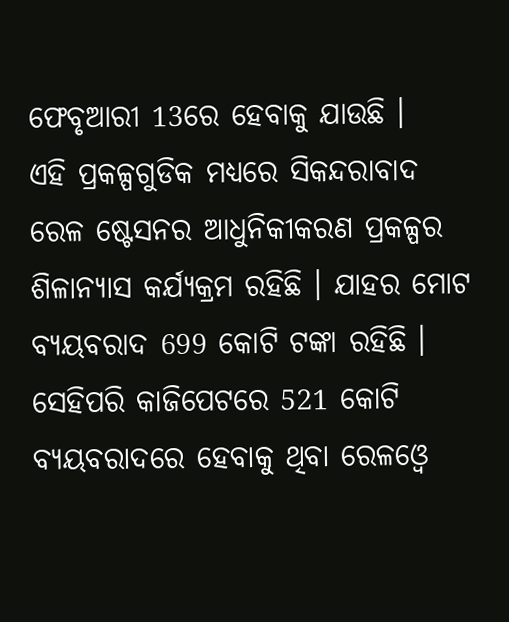ଫେବୃଆରୀ 13ରେ ହେବାକୁ ଯାଉଛି ।
ଏହି ପ୍ରକଳ୍ପଗୁଡିକ ମଧ୍ୟରେ ସିକନ୍ଦରାବାଦ ରେଳ ଷ୍ଟେସନର ଆଧୁନିକୀକରଣ ପ୍ରକଳ୍ପର ଶିଳାନ୍ୟାସ କର୍ଯ୍ୟକ୍ରମ ରହିଛି । ଯାହର ମୋଟ ବ୍ୟୟବରାଦ 699 କୋଟି ଟଙ୍କା ରହିଛି । ସେହିପରି କାଜିପେଟରେ 521 କୋଟି ବ୍ୟୟବରାଦରେ ହେବାକୁ ଥିବା ରେଳଓ୍ବେ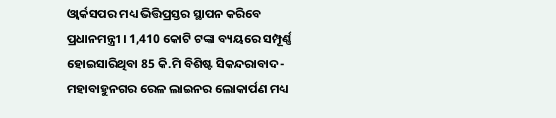ଓ୍ବାର୍କସପର ମଧ୍ୟ ଭିତ୍ତିପ୍ରସ୍ତର ସ୍ଥାପନ କରିବେ ପ୍ରଧାନମନ୍ତ୍ରୀ । 1,410 କୋଟି ଟଙ୍କା ବ୍ୟୟରେ ସମ୍ପୂର୍ଣ୍ଣ ହୋଇସାରିଥିବା 85 କି.ମି ବିଶିଷ୍ଟ ସିକନ୍ଦରାବାଦ-ମହାବାହୁନଗର ରେଳ ଲାଇନର ଲୋକାର୍ପଣ ମଧ୍ୟ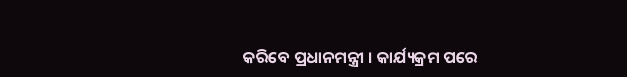କରିବେ ପ୍ରଧାନମନ୍ତ୍ରୀ । କାର୍ଯ୍ୟକ୍ରମ ପରେ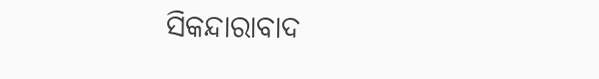ସିକନ୍ଦାରାବାଦ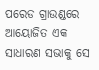ପରେଡ ଗ୍ରାଉଣ୍ଡରେ ଆୟୋଜିତ ଏକ ସାଧାରଣ ସଭାକୁ ସେ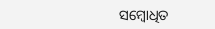ସମ୍ବୋଧିତ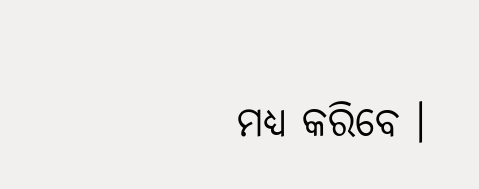ମଧ୍ୟ କରିବେ ।